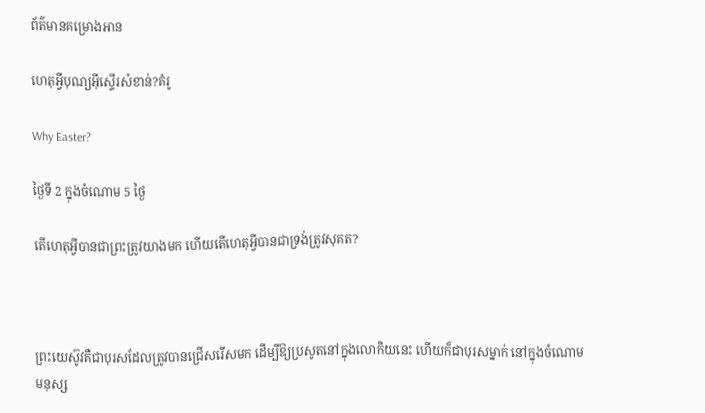ព័ត៌មានគម្រោងអាន

ហេតុអ្វីបុណ្យអ៊ីស្ទើរសំខាន់?គំរូ

Why Easter?

ថ្ងៃទី 2 ក្នុងចំណោម 5 ថ្ងៃ

តើហេតុអ្វីបានជាព្រះត្រូវយាងមក ហើយតើហេតុអ្វីបានជាទ្រង់ត្រូវសុគត?



ព្រះយេស៊ូវគឺជាបុរសដែលត្រូវបានជ្រើសរើសមក ដើម្បីឱ្យប្រសូតនៅក្នុងលោកិយនេះ ហើយក៏ជាបុរសម្នាក់ នៅក្នុងចំណោមមនុស្ស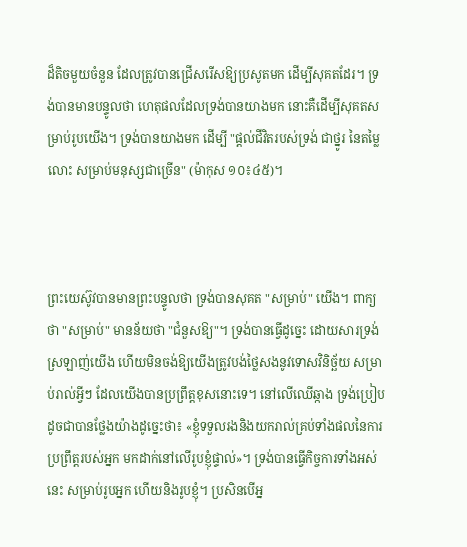ដ៏តិចមួយចំនួន ដែលត្រូវបានជ្រើសរើសឱ្យប្រសូតមក ដើម្បីសុគតដែរ។ ទ្រង់បានមានបន្ទូលថា ហេតុផលដែលទ្រង់បានយាងមក នោះគឺដើម្បីសុគតសម្រាប់រូបយើង។ ទ្រង់បានយាងមក ដើម្បី "ផ្ដល់ជីវិតរបស់ទ្រង់ ជាថ្នូរ នៃតម្លៃលោះ សម្រាប់មនុស្សជាច្រើន" (ម៉ាកុស ១០៖៤៥)។



ព្រះយេស៊ូវបានមានព្រះបន្ទូលថា ទ្រង់បានសុគត "សម្រាប់" យើង។ ពាក្យថា "សម្រាប់" មានន័យថា "ជំនួសឱ្យ"។ ទ្រង់បានធ្វើដូច្នេះ ដោយសារទ្រង់ស្រឡាញ់យើង ហើយមិនចង់ឱ្យយើងត្រូវបង់ថ្លៃសងនូវទោសវិនិច្ឆ័យ សម្រាប់រាល់អ្វីៗ ដែលយើងបានប្រព្រឹត្ដខុសនោះទេ។ នៅលើឈើឆ្កាង ទ្រង់ប្រៀបដូចជាបានថ្លែងយ៉ាងដូច្នេះថា៖ «ខ្ញុំទទួលរងនិងយករាល់គ្រប់ទាំងផលនៃការប្រព្រឹត្ដរបស់អ្នក មកដាក់នៅលើរូបខ្ញុំផ្ទាល់»។ ទ្រង់បានធ្វើកិច្ចការទាំងអស់នេះ សម្រាប់រូបអ្នក ហើយនិងរូបខ្ញុំ។ ប្រសិនបើអ្ន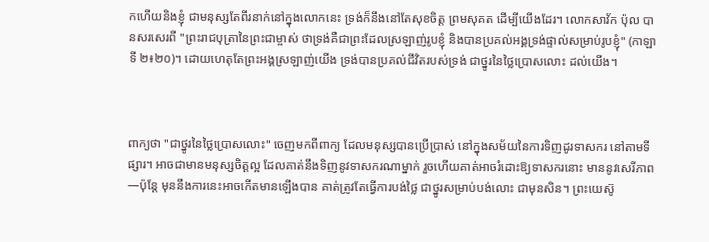កហើយនិងខ្ញុំ ជាមនុស្សតែពីរនាក់នៅក្នុងលោកនេះ ទ្រង់ក៏នឹងនៅតែសុខចិត្ដ ព្រមសុគត ដើម្បីយើងដែរ។ លោកសាវ័ក ប៉ុល បានសរសេរពី "ព្រះរាជបុត្រានៃព្រះជាម្ចាស់ ថាទ្រង់គឺជាព្រះដែលស្រឡាញ់រូបខ្ញុំ និងបានប្រគល់អង្គទ្រង់ផ្ទាល់សម្រាប់រូបខ្ញុំ" (កាឡាទី ២៖២០)។ ដោយហេតុតែព្រះអង្គស្រឡាញ់យើង ទ្រង់បានប្រគល់ជីវិតរបស់ទ្រង់ ជាថ្នូរនៃថ្លៃប្រោសលោះ ដល់យើង។



ពាក្យថា "ជាថ្នូរនៃថ្លៃប្រោសលោះ" ចេញមកពីពាក្យ ដែលមនុស្សបានប្រើប្រាស់ នៅក្នុងសម័យនៃការទិញដូរទាសករ នៅតាមទីផ្សារ។ អាចជាមានមនុស្សចិត្ដល្អ ដែលគាត់នឹងទិញនូវទាសករណាម្នាក់ រួចហើយគាត់អាចរំដោះឱ្យទាសករនោះ មាននូវសេរីភាព—ប៉ុន្តែ មុននឹងការនេះអាចកើតមានឡើងបាន គាត់ត្រូវតែធ្វើការបង់ថ្លៃ ជាថ្នូរសម្រាប់បង់លោះ ជាមុនសិន។ ព្រះយេស៊ូ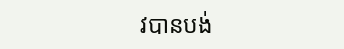វបានបង់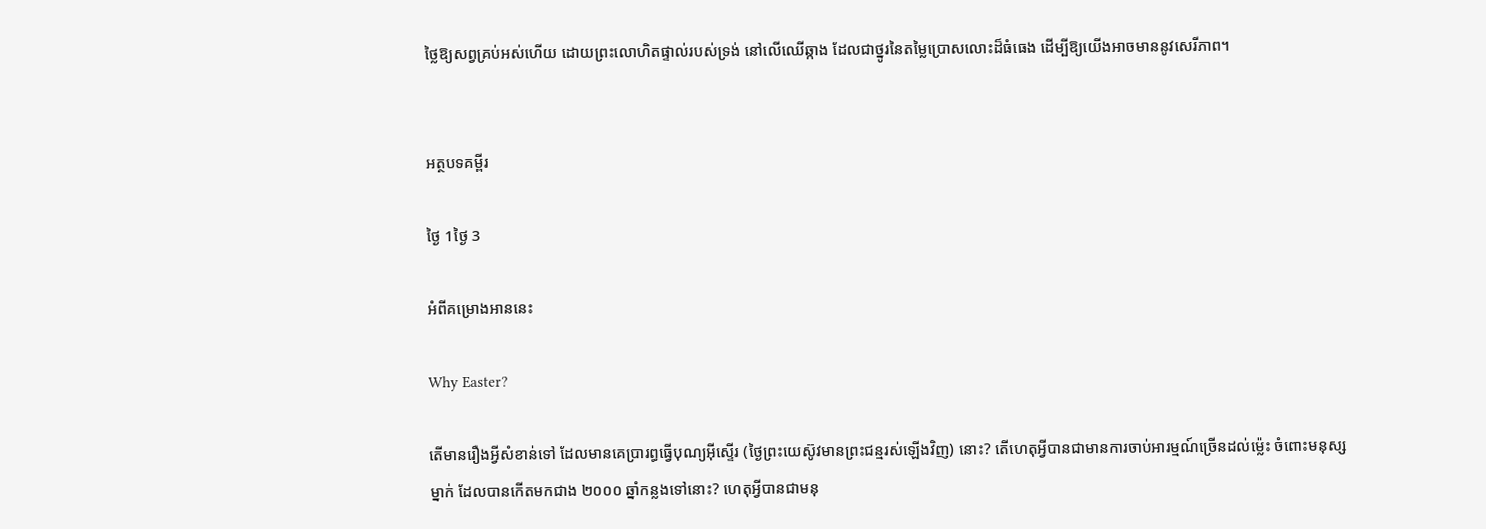ថ្លៃឱ្យសព្វគ្រប់អស់ហើយ ដោយព្រះលោហិតផ្ទាល់របស់ទ្រង់ នៅលើឈើឆ្កាង ដែលជាថ្នូរនៃតម្លៃប្រោសលោះដ៏ធំធេង ដើម្បីឱ្យយើងអាចមាននូវសេរីភាព។


អត្ថបទគម្ពីរ

ថ្ងៃ 1ថ្ងៃ 3

អំពីគម្រោងអាននេះ

Why Easter?

តើមានរឿងអ្វីសំខាន់ទៅ ដែលមានគេប្រារព្ធធ្វើបុណ្យអ៊ីស្ទើរ (ថ្ងៃព្រះយេស៊ូវមានព្រះជន្មរស់ឡើងវិញ) នោះ? តើហេតុអ្វីបានជាមានការចាប់អារម្មណ៍ច្រើនដល់ម្ល៉េះ ចំពោះមនុស្សម្នាក់ ដែលបានកើតមកជាង ២០០០ ឆ្នាំកន្លងទៅនោះ? ហេតុអ្វីបានជាមនុ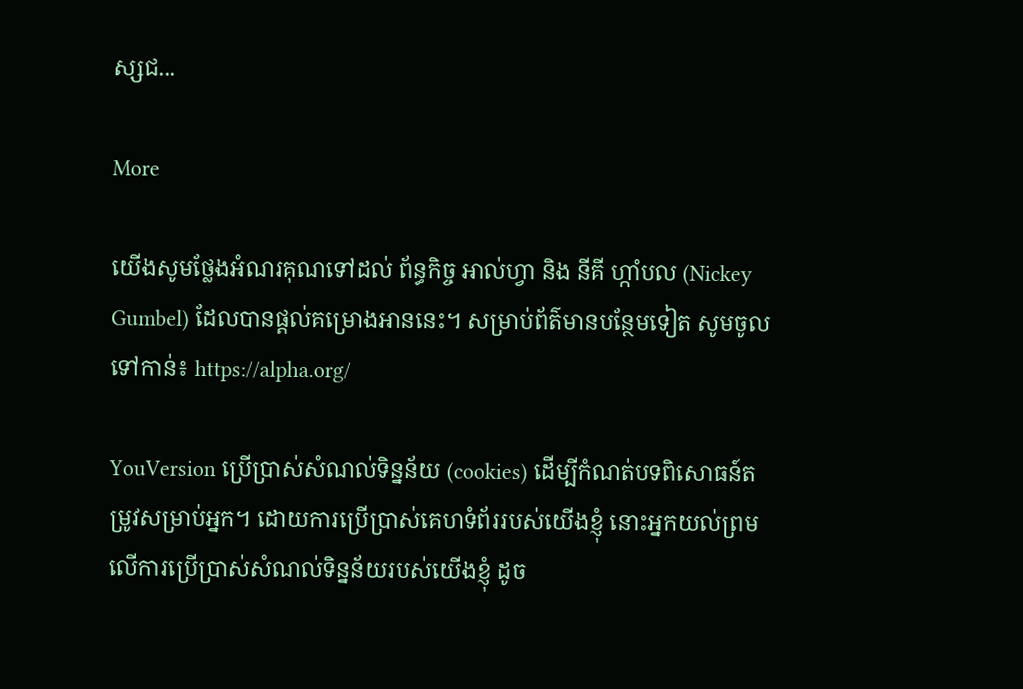ស្សជ...

More

យើងសូមថ្លែងអំណរគុណទៅដល់ ព័ន្ធកិច្ច អាល់ហ្វា និង នីគី ហ្កាំបល (Nickey Gumbel) ដែលបានផ្ដល់គម្រោងអាននេះ។ សម្រាប់ព័ត៌មានបន្ថែមទៀត សូមចូលទៅកាន់៖ https://alpha.org/

YouVersion ប្រើប្រាស់សំណល់ទិន្នន័យ (cookies) ដើម្បីកំណត់បទពិសោធន៍តម្រូវសម្រាប់អ្នក។ ដោយការប្រើប្រាស់គេហទំព័ររបស់យើងខ្ញុំ នោះអ្នកយល់ព្រមលើការប្រើប្រាស់សំណល់ទិន្នន័យរបស់យើងខ្ញុំ ដូច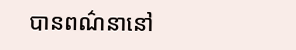បានពណ៌នានៅ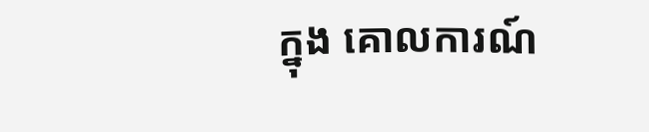ក្នុង គោលការណ៍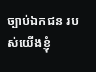ច្បាប់ឯកជន របស់យើងខ្ញុំ